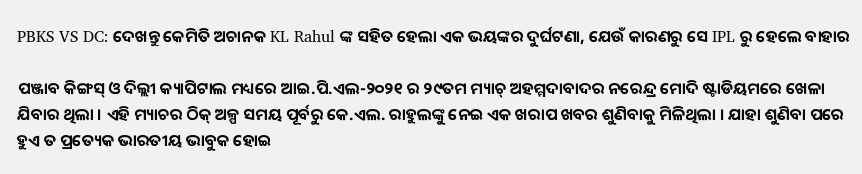PBKS VS DC: ଦେଖନ୍ତୁ କେମିତି ଅଚାନକ KL Rahul ଙ୍କ ସହିତ ହେଲା ଏକ ଭୟଙ୍କର ଦୁର୍ଘଟଣା, ଯେଉଁ କାରଣରୁ ସେ IPL ରୁ ହେଲେ ବାହାର

ପଞ୍ଜାବ କିଙ୍ଗସ୍ ଓ ଦିଲ୍ଲୀ କ୍ୟାପିଟାଲ ମଧ୍ୟରେ ଆଇ.ପି.ଏଲ-୨୦୨୧ ର ୨୯ତମ ମ୍ୟାଚ୍ ଅହମ୍ମଦାବାଦର ନରେନ୍ଦ୍ର ମୋଦି ଷ୍ଟାଡିୟମରେ ଖେଳା ଯିବାର ଥିଲା । ଏହି ମ୍ୟାଚର ଠିକ୍ ଅଳ୍ପ ସମୟ ପୂର୍ବରୁ କେ.ଏଲ. ରାହୁଲଙ୍କୁ ନେଇ ଏକ ଖରାପ ଖବର ଶୁଣିବାକୁ ମିଳିଥିଲା । ଯାହା ଶୁଣିବା ପରେ ହୁଏ ତ ପ୍ରତ୍ୟେକ ଭାରତୀୟ ଭାବୁକ ହୋଇ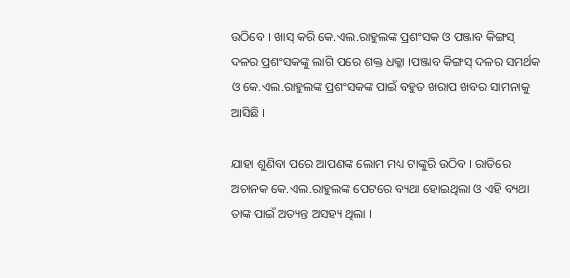ଉଠିବେ । ଖାସ୍ କରି କେ.ଏଲ.ରାହୁଲଙ୍କ ପ୍ରଶଂସକ ଓ ପଞ୍ଜାବ କିଙ୍ଗସ୍ ଦଳର ପ୍ରଶଂସକଙ୍କୁ ଲାଗି ପରେ ଶକ୍ତ ଧକ୍କା ।ପଞ୍ଜାବ କିଙ୍ଗସ୍ ଦଳର ସମର୍ଥକ ଓ କେ.ଏଲ.ରାହୁଲଙ୍କ ପ୍ରଶଂସକଙ୍କ ପାଇଁ ବହୁତ ଖରାପ ଖବର ସାମନାକୁ ଆସିଛି ।

ଯାହା ଶୁଣିବା ପରେ ଆପଣଙ୍କ ଲୋମ ମଧ୍ୟ ଟାଙ୍କୁରି ଉଠିବ । ରାତିରେ ଅଚାନକ କେ.ଏଲ.ରାହୁଲଙ୍କ ପେଟରେ ବ୍ୟଥା ହୋଇଥିଲା ଓ ଏହି ବ୍ୟଥା ତାଙ୍କ ପାଇଁ ଅତ୍ୟନ୍ତ ଅସହ୍ୟ ଥିଲା ।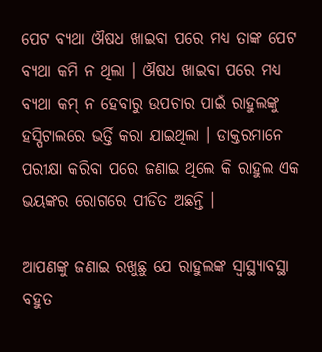ପେଟ ବ୍ୟଥା ଔଷଧ ଖାଇବା ପରେ ମଧ୍ୟ ତାଙ୍କ ପେଟ ବ୍ୟଥା କମି ନ ଥିଲା । ଔଷଧ ଖାଇବା ପରେ ମଧ୍ୟ ବ୍ୟଥା କମ୍ ନ ହେବାରୁ ଉପଚାର ପାଇଁ ରାହୁଲଙ୍କୁ ହସ୍ପିଟାଲରେ ଭର୍ତ୍ତି କରା ଯାଇଥିଲା । ଡାକ୍ତରମାନେ ପରୀକ୍ଷା କରିବା ପରେ ଜଣାଇ ଥିଲେ କି ରାହୁଲ ଏକ ଭୟଙ୍କର ରୋଗରେ ପୀଡିତ ଅଛନ୍ତି ।

ଆପଣଙ୍କୁ ଜଣାଇ ରଖୁଛୁ ଯେ ରାହୁଲଙ୍କ ସ୍ବାସ୍ଥ୍ୟାବସ୍ଥା ବହୁତ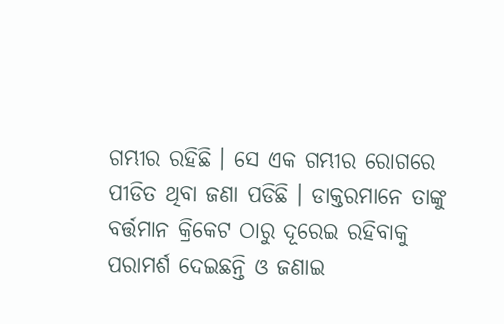ଗମ୍ଭୀର ରହିଛି । ସେ ଏକ ଗମ୍ଭୀର ରୋଗରେ ପୀଡିତ ଥିବା ଜଣା ପଡିଛି । ଡାକ୍ତରମାନେ ତାଙ୍କୁ ବର୍ତ୍ତମାନ କ୍ରିକେଟ ଠାରୁ ଦୂରେଇ ରହିବାକୁ ପରାମର୍ଶ ଦେଇଛନ୍ତି ଓ ଜଣାଇ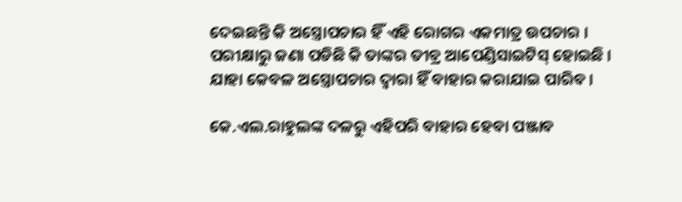ଦେଇଛନ୍ତି କି ଅସ୍ତ୍ରୋପଚାର ହିଁ ଏହି ରୋଗର ଏକମାତ୍ର ଉପଚାର । ପରୀକ୍ଷାରୁ ଜଣା ପଡିଛି କି ତାଙ୍କର ତୀବ୍ର ଆପେଣ୍ଡିସାଇଟିସ୍ ହୋଇଛି । ଯାହା କେବଳ ଅସ୍ତ୍ରୋପଚାର ଦ୍ଵାରା ହିଁ ବାହାର କରାଯାଇ ପାରିବ ।

କେ.ଏଲ.ରାହୁଲଙ୍କ ଦଳରୁ ଏହିପରି ବାହାର ହେବା ପଞ୍ଜାବ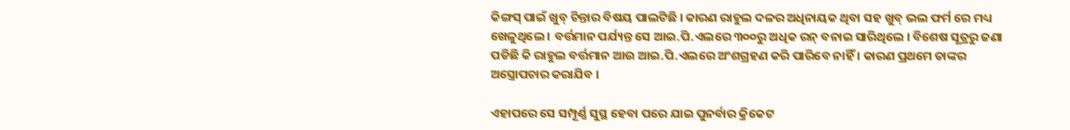କିଙ୍ଗସ୍ ପାଇଁ ଖୁବ୍ ଚିନ୍ତାର ବିଷୟ ପାଲଟିଛି । କାରଣ ରାହୁଲ ଦଳର ଅଧିନାୟକ ଥିବା ସହ ଖୁବ୍ ଭଲ ଫର୍ମ ରେ ମଧ୍ୟ ଖେଳୁଥିଲେ । ବର୍ତ୍ତମାନ ପର୍ଯ୍ୟନ୍ତ ସେ ଆଇ.ପି.ଏଲରେ ୩୦୦ରୁ ଅଧିକ ରନ୍ ବନାଇ ସାରିଥିଲେ । ବିଶେଷ ସୂତ୍ରରୁ ଜଣା ପଡିଛି କି ରାହୁଲ ବର୍ତ୍ତମାନ ଆଉ ଆଇ.ପି.ଏଲରେ ଅଂଶଗ୍ରହଣ କରି ପାରିବେ ନାହିଁ । କାରଣ ପ୍ରଥମେ ତାଙ୍କର ଅସ୍ତ୍ରୋପଚାର କରାଯିବ ।

ଏହାପରେ ସେ ସମ୍ପୂର୍ଣ୍ଣ ସୁସ୍ଥ ହେବା ପରେ ଯାଇ ପୁନର୍ବାର କ୍ରିକେଟ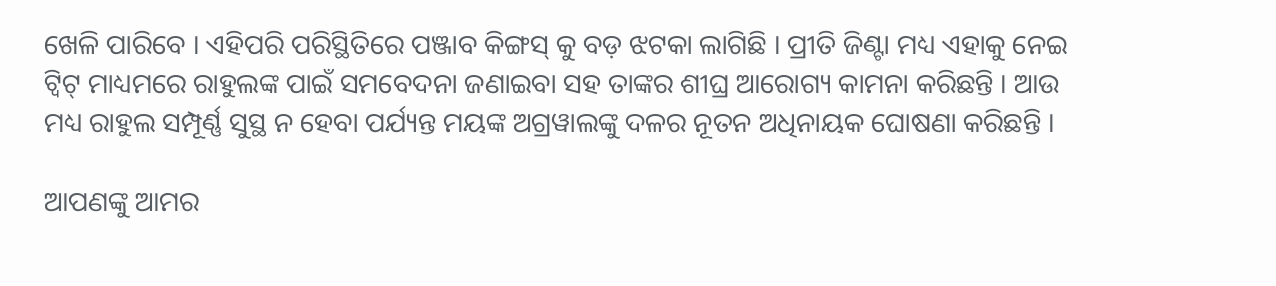ଖେଳି ପାରିବେ । ଏହିପରି ପରିସ୍ଥିତିରେ ପଞ୍ଜାବ କିଙ୍ଗସ୍ କୁ ବଡ଼ ଝଟକା ଲାଗିଛି । ପ୍ରୀତି ଜିଣ୍ଟା ମଧ୍ୟ ଏହାକୁ ନେଇ ଟ୍ବିଟ୍ ମାଧ୍ୟମରେ ରାହୁଲଙ୍କ ପାଇଁ ସମବେଦନା ଜଣାଇବା ସହ ତାଙ୍କର ଶୀଘ୍ର ଆରୋଗ୍ୟ କାମନା କରିଛନ୍ତି । ଆଉ ମଧ୍ୟ ରାହୁଲ ସମ୍ପୂର୍ଣ୍ଣ ସୁସ୍ଥ ନ ହେବା ପର୍ଯ୍ୟନ୍ତ ମୟଙ୍କ ଅଗ୍ରୱାଲଙ୍କୁ ଦଳର ନୂତନ ଅଧିନାୟକ ଘୋଷଣା କରିଛନ୍ତି ।

ଆପଣଙ୍କୁ ଆମର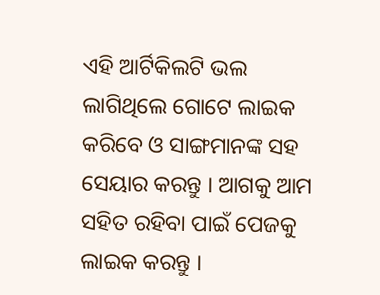ଏହି ଆର୍ଟିକିଲଟି ଭଲ ଲାଗିଥିଲେ ଗୋଟେ ଲାଇକ କରିବେ ଓ ସାଙ୍ଗମାନଙ୍କ ସହ ସେୟାର କରନ୍ତୁ । ଆଗକୁ ଆମ ସହିତ ରହିବା ପାଇଁ ପେଜକୁ ଲାଇକ କରନ୍ତୁ ।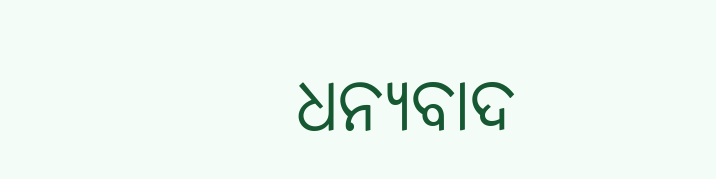ଧନ୍ୟବାଦ